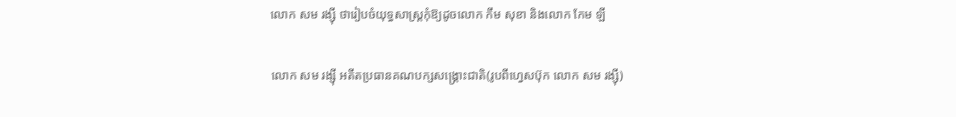លោក សម រង្ស៊ី ថារៀបចំយុទ្ធសាស្ត្រកុំឱ្យដូចលោក កឹម សុខា និងលោក កែម ឡី

លោក សម រង្ស៊ី អតីតប្រធានគណបក្សសង្គ្រោះជាតិ(រូបពីហ្វេសប៊ុក លោក សម រង្ស៊ី)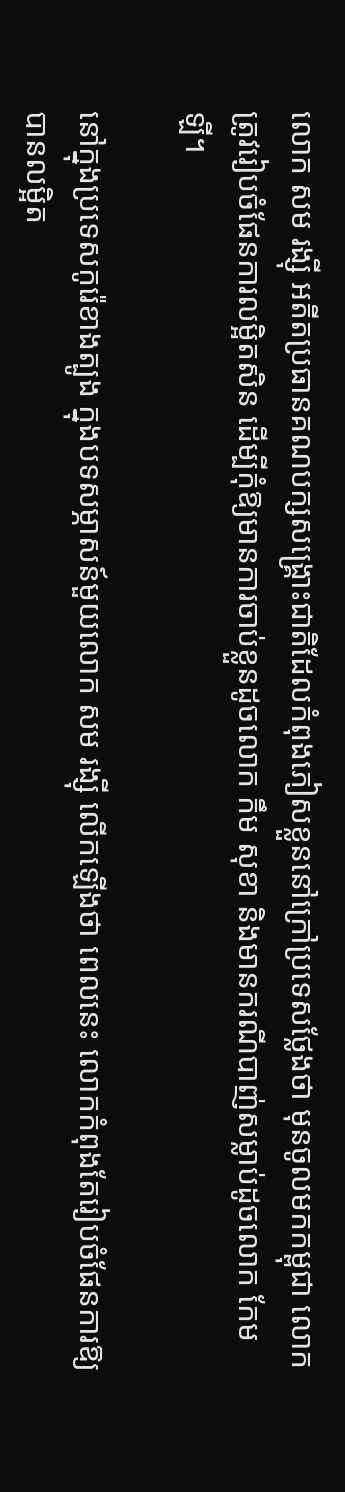លោក សម រង្ស៊ី អតីតប្រធានគណបក្សសង្គ្រោះជាតិដែលកំពុងភៀសខ្លួននៅក្រៅប្រទេសថ្លែងថា មុនចូលមកកម្ពុជា លោកត្រូវរៀបចំផែនការលម្អិតសិន ដើម្បីកុំឱ្យមានការចាប់ខ្លួនដូចលោក កឹម សុខា និងមានករណីបាញ់សម្លាប់ដូចលោក កែម ឡី។

នៅក្នុងប្រទេសកូរ៉េខាងត្បូង ក្នុងបទសម្ភាសន៍មួយលោក សម រង្ស៊ី លើកឡើងថា ពេលនេះ លោកកំពុងតែរៀបចំផែនការឱ្យបានលម្អិត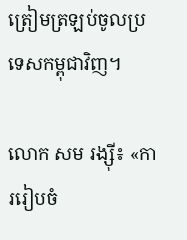ត្រៀមត្រឡប់ចូលប្រទេសកម្ពុជាវិញ។

លោក សម រង្ស៊ី៖ «ការរៀបចំ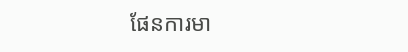ផែនការមា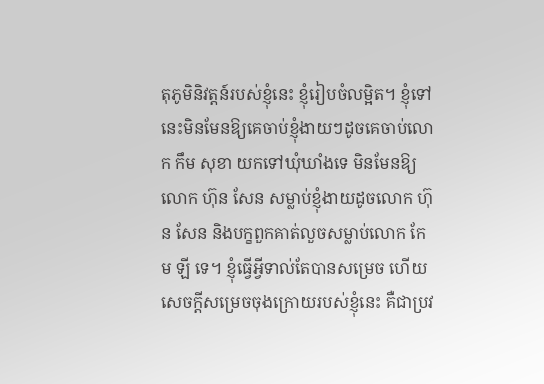តុភូមិនិវត្តន៍របស់ខ្ញុំនេះ ខ្ញុំរៀបចំលម្អិត។ ខ្ញុំទៅនេះមិនមែនឱ្យគេចាប់ខ្ញុំងាយៗដូចគេចាប់លោក កឹម សុខា យកទៅឃុំឃាំងទេ មិនមែនឱ្យលោក ហ៊ុន សែន សម្លាប់ខ្ញុំងាយដូចលោក ហ៊ុន សែន និងបក្ខពួកគាត់លួចសម្លាប់លោក កែម ឡី ទេ។ ខ្ញុំធ្វើអ្វីទាល់តែបានសម្រេច ហើយសេចក្តីសម្រេចចុងក្រោយរបស់ខ្ញុំនេះ គឺជាប្រវ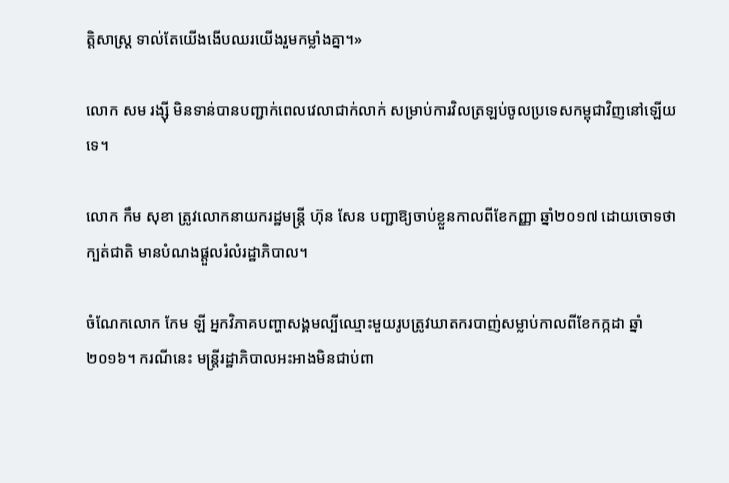ត្តិសាស្ត្រ ទាល់តែយើងងើបឈរយើងរួមកម្លាំងគ្នា។»

លោក សម រង្ស៊ី មិនទាន់បានបញ្ជាក់ពេលវេលាជាក់លាក់ សម្រាប់ការវិលត្រឡប់ចូលប្រទេសកម្ពុជាវិញនៅឡើយទេ។

លោក កឹម សុខា ត្រូវលោកនាយករដ្ឋមន្ត្រី ហ៊ុន សែន បញ្ជាឱ្យចាប់ខ្លួនកាលពីខែកញ្ញា ឆ្នាំ២០១៧ ដោយចោទថា ក្បត់ជាតិ មានបំណងផ្តួលរំលំរដ្ឋាភិបាល។

ចំណែកលោក កែម ឡី អ្នកវិភាគបញ្ហាសង្គមល្បីឈ្មោះមួយរូបត្រូវឃាតករបាញ់សម្លាប់កាលពីខែកក្កដា ឆ្នាំ២០១៦។ ករណីនេះ មន្ត្រីរដ្ឋាភិបាលអះអាងមិនជាប់ពា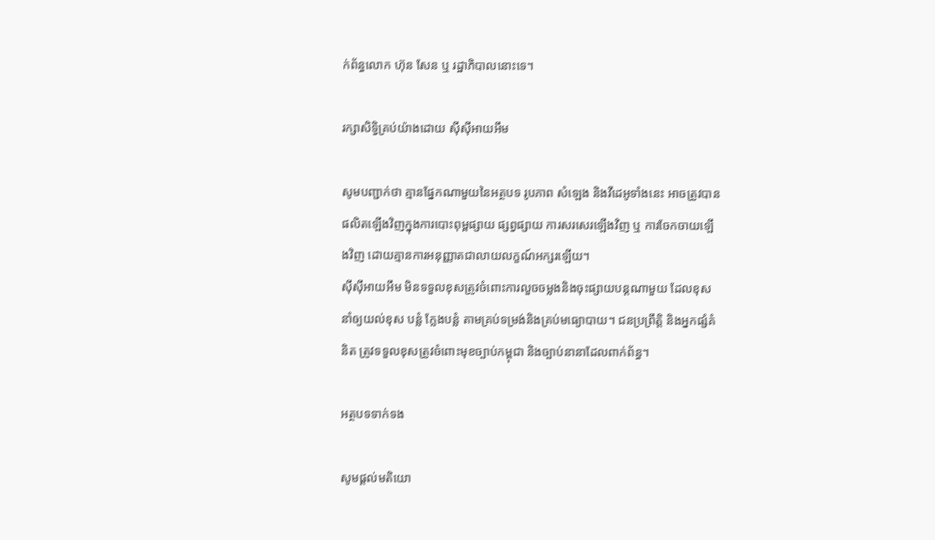ក់ព័ន្ធលោក ហ៊ុន សែន ឬ រដ្ឋាភិបាលនោះទេ។

រក្សាសិទ្វិគ្រប់យ៉ាងដោយ ស៊ីស៊ីអាយអឹម

សូមបញ្ជាក់ថា គ្មានផ្នែកណាមួយនៃអត្ថបទ រូបភាព សំឡេង និងវីដេអូទាំងនេះ អាចត្រូវបានផលិតឡើងវិញក្នុងការបោះពុម្ពផ្សាយ ផ្សព្វផ្សាយ ការសរសេរឡើងវិញ ឬ ការចែកចាយឡើងវិញ ដោយគ្មានការអនុញ្ញាតជាលាយលក្ខណ៍អក្សរឡើយ។
ស៊ីស៊ីអាយអឹម មិនទទួលខុសត្រូវចំពោះការលួចចម្លងនិងចុះផ្សាយបន្តណាមួយ ដែលខុស នាំឲ្យយល់ខុស បន្លំ ក្លែងបន្លំ តាមគ្រប់ទម្រង់និងគ្រប់មធ្យោបាយ។ ជនប្រព្រឹត្តិ និងអ្នកផ្សំគំនិត ត្រូវទទួលខុសត្រូវចំពោះមុខច្បាប់កម្ពុជា និងច្បាប់នានាដែលពាក់ព័ន្ធ។

អត្ថបទទាក់ទង

សូមផ្ដល់មតិយោ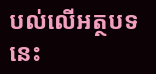បល់លើអត្ថបទនេះ